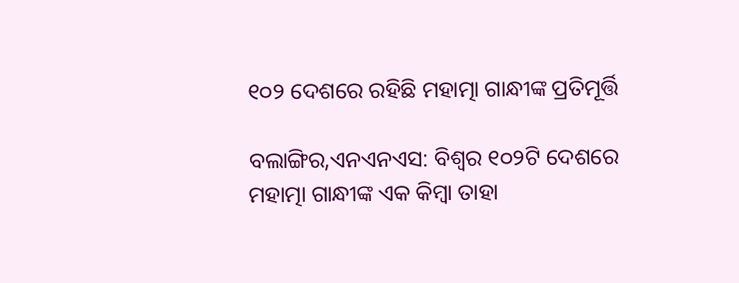୧୦୨ ଦେଶରେ ରହିଛି ମହାତ୍ମା ଗାନ୍ଧୀଙ୍କ ପ୍ରତିମୂର୍ତ୍ତି

ବଲାଙ୍ଗିର,ଏନଏନଏସ: ବିଶ୍ୱର ୧୦୨ଟି ଦେଶରେ ମହାତ୍ମା ଗାନ୍ଧୀଙ୍କ ଏକ କିମ୍ବା ତାହା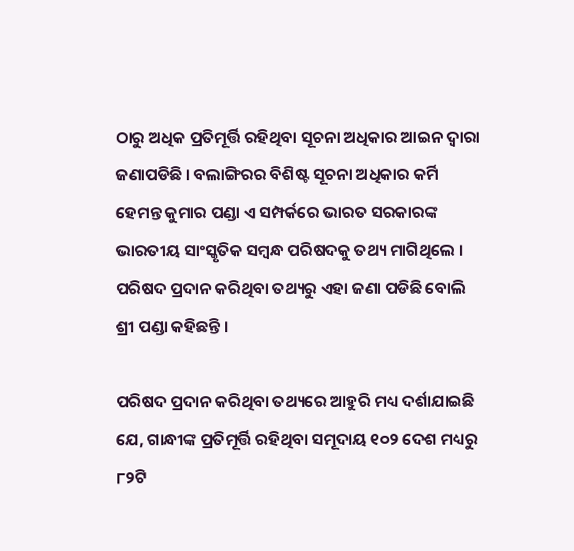ଠାରୁ ଅଧିକ ପ୍ରତିମୂର୍ତ୍ତି ରହିଥିବା ସୂଚନା ଅଧିକାର ଆଇନ ଦ୍ୱାରା ଜଣାପଡିଛି । ବଲାଙ୍ଗିରର ବିଶିଷ୍ଟ ସୂଚନା ଅଧିକାର କର୍ମି ହେମନ୍ତ କୁମାର ପଣ୍ଡା ଏ ସମ୍ପର୍କରେ ଭାରତ ସରକାରଙ୍କ ଭାରତୀୟ ସାଂସ୍କୃତିକ ସମ୍ବନ୍ଧ ପରିଷଦକୁ ତଥ୍ୟ ମାଗିଥିଲେ । ପରିଷଦ ପ୍ରଦାନ କରିଥିବା ତଥ୍ୟରୁ ଏହା ଜଣା ପଡିଛି ବୋଲି ଶ୍ରୀ ପଣ୍ଡା କହିଛନ୍ତି ।

ପରିଷଦ ପ୍ରଦାନ କରିଥିବା ତଥ୍ୟରେ ଆହୁରି ମଧ୍ୟ ଦର୍ଶାଯାଇଛି ଯେ, ଗାନ୍ଧୀଙ୍କ ପ୍ରତିମୂର୍ତ୍ତି ରହିଥିବା ସମୂଦାୟ ୧୦୨ ଦେଶ ମଧ୍ୟରୁ ୮୨ଟି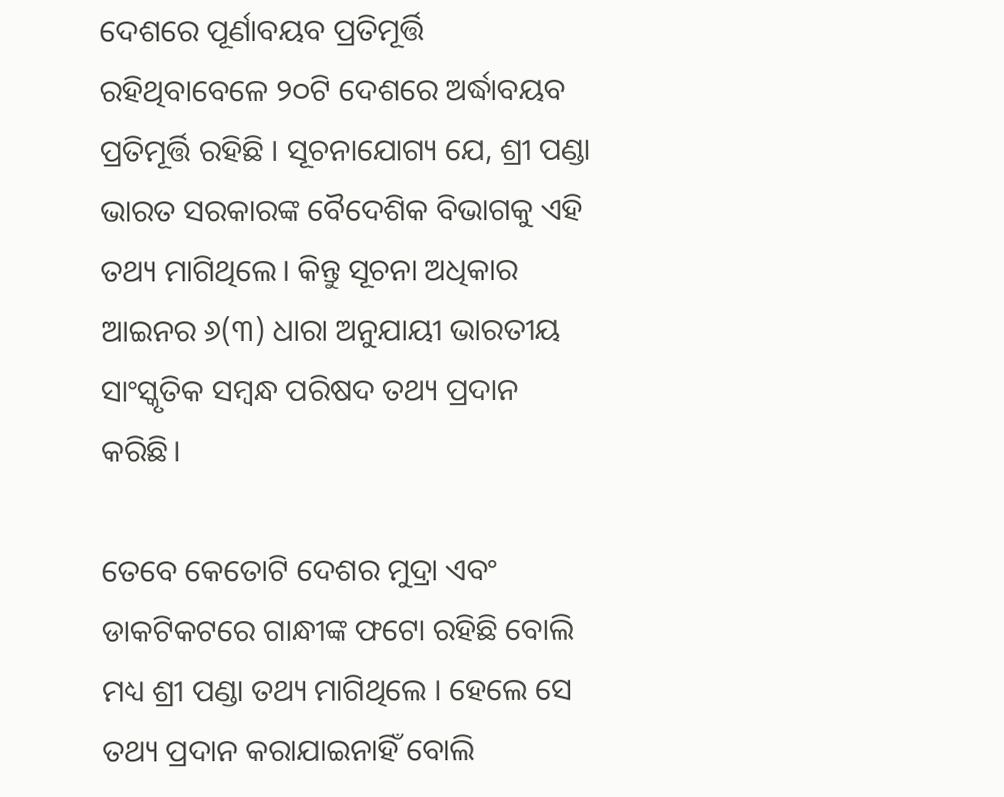ଦେଶରେ ପୂର୍ଣାବୟବ ପ୍ରତିମୂର୍ତ୍ତି ରହିଥିବାବେଳେ ୨୦ଟି ଦେଶରେ ଅର୍ଦ୍ଧାବୟବ ପ୍ରତିମୂର୍ତ୍ତି ରହିଛି । ସୂଚନାଯୋଗ୍ୟ ଯେ, ଶ୍ରୀ ପଣ୍ଡା ଭାରତ ସରକାରଙ୍କ ବୈଦେଶିକ ବିଭାଗକୁ ଏହି ତଥ୍ୟ ମାଗିଥିଲେ। କିନ୍ତୁ ସୂଚନା ଅଧିକାର ଆଇନର ୬(୩) ଧାରା ଅନୁଯାୟୀ ଭାରତୀୟ ସାଂସ୍କୃତିକ ସମ୍ବନ୍ଧ ପରିଷଦ ତଥ୍ୟ ପ୍ରଦାନ କରିଛି।

ତେବେ କେତୋଟି ଦେଶର ମୁଦ୍ରା ଏବଂ ଡାକଟିକଟରେ ଗାନ୍ଧୀଙ୍କ ଫଟୋ ରହିଛି ବୋଲି ମଧ୍ୟ ଶ୍ରୀ ପଣ୍ଡା ତଥ୍ୟ ମାଗିଥିଲେ । ହେଲେ ସେ ତଥ୍ୟ ପ୍ରଦାନ କରାଯାଇନାହିଁ ବୋଲି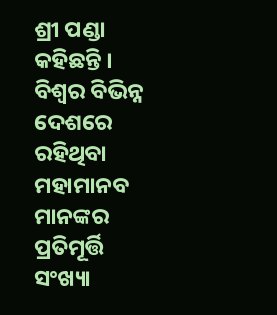ଶ୍ରୀ ପଣ୍ଡା କହିଛନ୍ତି । ବିଶ୍ୱର ବିଭିନ୍ନ ଦେଶରେ ରହିଥିବା ମହାମାନବ ମାନଙ୍କର ପ୍ରତିମୂର୍ତ୍ତି ସଂଖ୍ୟା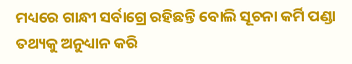ମଧ୍ୟରେ ଗାନ୍ଧୀ ସର୍ବାଗ୍ରେ ରହିଛନ୍ତି ବୋଲି ସୂଚନା କର୍ମି ପଣ୍ଡା ତଥ୍ୟକୁ ଅନୁଧ୍ୟାନ କରି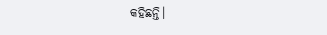କହିଛନ୍ତି।